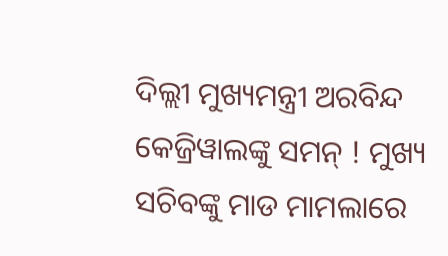ଦିଲ୍ଲୀ ମୁଖ୍ୟମନ୍ତ୍ରୀ ଅରବିନ୍ଦ କେଜ୍ରିୱାଲଙ୍କୁ ସମନ୍ ! ମୁଖ୍ୟ ସଚିବଙ୍କୁ ମାଡ ମାମଲାରେ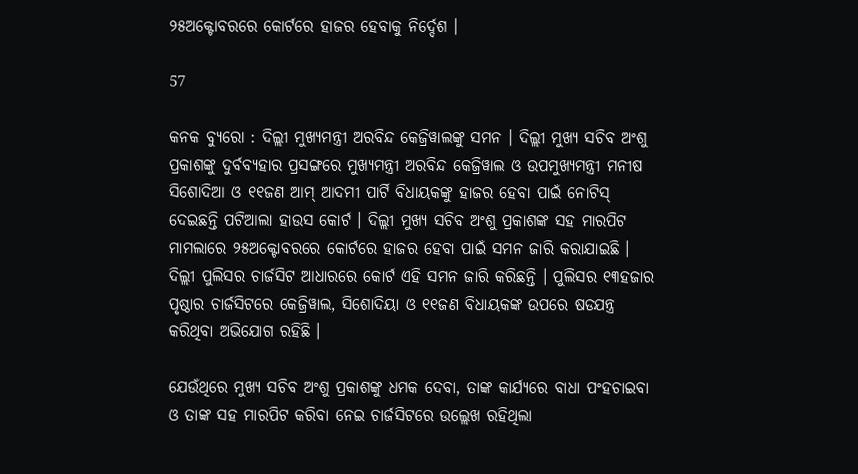୨୫ଅକ୍ଟୋବରରେ କୋର୍ଟରେ ହାଜର ହେବାକୁ ନିର୍ଦ୍ଦେଶ ।

57

କନକ ବ୍ୟୁରୋ : ଦିଲ୍ଲୀ ମୁଖ୍ୟମନ୍ତ୍ରୀ ଅରବିନ୍ଦ କେଜ୍ରିୱାଲଙ୍କୁ ସମନ । ଦିଲ୍ଲୀ ମୁଖ୍ୟ ସଚିବ ଅଂଶୁ ପ୍ରକାଶଙ୍କୁ ଦୁର୍ବବ୍ୟହାର ପ୍ରସଙ୍ଗରେ ମୁଖ୍ୟମନ୍ତ୍ରୀ ଅରବିନ୍ଦ କେଜ୍ରିୱାଲ ଓ ଉପମୁଖ୍ୟମନ୍ତ୍ରୀ ମନୀଷ ସିଶୋଦିଆ ଓ ୧୧ଜଣ ଆମ୍ ଆଦମୀ ପାର୍ଟି ବିଧାୟକଙ୍କୁ ହାଜର ହେବା ପାଇଁ ନୋଟିସ୍ ଦେଇଛନ୍ତି ପଟିଆଲା ହାଉସ କୋର୍ଟ । ଦିଲ୍ଲୀ ମୁଖ୍ୟ ସଚିବ ଅଂଶୁ ପ୍ରକାଶଙ୍କ ସହ ମାରପିଟ ମାମଲାରେ ୨୫ଅକ୍ଟୋବରରେ କୋର୍ଟରେ ହାଜର ହେବା ପାଇଁ ସମନ ଜାରି କରାଯାଇଛି । ଦିଲ୍ଲୀ ପୁଲିସର ଚାର୍ଜସିଟ ଆଧାରରେ କୋର୍ଟ ଏହି ସମନ ଜାରି କରିଛନ୍ତି । ପୁଲିସର ୧୩ହଜାର ପୃଷ୍ଠାର ଚାର୍ଜସିଟରେ କେଜ୍ରିୱାଲ, ସିଶୋଦିୟା ଓ ୧୧ଜଣ ବିଧାୟକଙ୍କ ଉପରେ ଷଡଯନ୍ତ୍ର କରିଥିବା ଅଭିଯୋଗ ରହିଛି ।

ଯେଉଁଥିରେ ମୁଖ୍ୟ ସଚିବ ଅଂଶୁ ପ୍ରକାଶଙ୍କୁ ଧମକ ଦେବା, ତାଙ୍କ କାର୍ଯ୍ୟରେ ବାଧା ପଂହଚାଇବା ଓ ତାଙ୍କ ସହ ମାରପିଟ କରିବା ନେଇ ଚାର୍ଜସିଟରେ ଉଲ୍ଲେଖ ରହିଥିଲା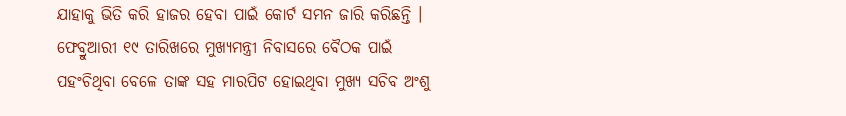ଯାହାକୁ ଭିତି କରି ହାଜର ହେବା ପାଇଁ କୋର୍ଟ ସମନ ଜାରି କରିଛନ୍ତି । ଫେବ୍ରୁଆରୀ ୧୯ ତାରିଖରେ ମୁଖ୍ୟମନ୍ତ୍ରୀ ନିବାସରେ ବୈଠକ ପାଇଁ ପହଂଚିଥିବା ବେଳେ ତାଙ୍କ ସହ ମାରପିଟ ହୋଇଥିବା ମୁଖ୍ୟ ସଚିବ ଅଂଶୁ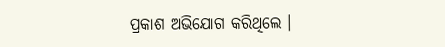ପ୍ରକାଶ ଅଭିଯୋଗ କରିଥିଲେ ।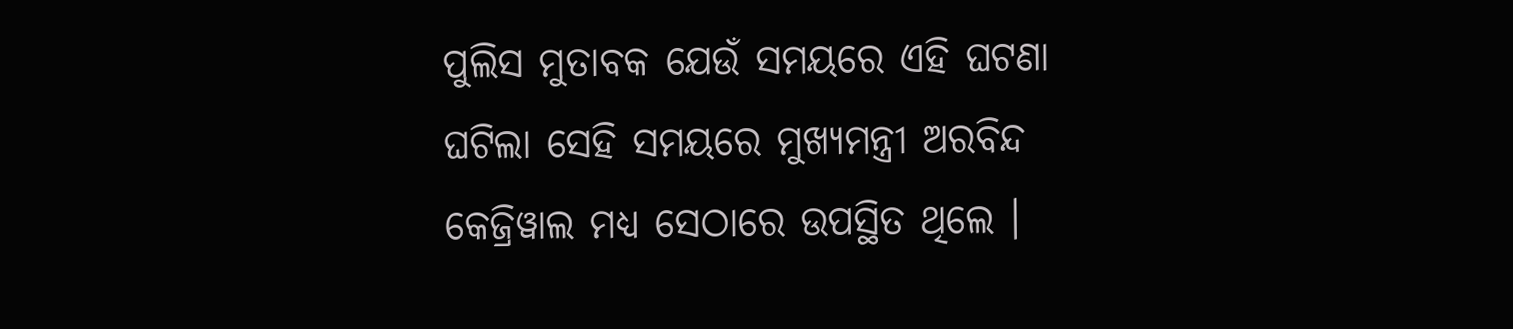ପୁଲିସ ମୁତାବକ ଯେଉଁ ସମୟରେ ଏହି ଘଟଣା ଘଟିଲା ସେହି ସମୟରେ ମୁଖ୍ୟମନ୍ତ୍ରୀ ଅରବିନ୍ଦ କେଜ୍ରିୱାଲ ମଧ୍ୟ ସେଠାରେ ଉପସ୍ଥିତ ଥିଲେ ।